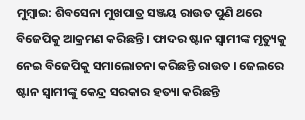ମୁମ୍ବାଇ: ଶିବସେନା ମୁଖପାତ୍ର ସଞ୍ଜୟ ରାଉତ ପୁଣି ଥରେ ବିଜେପିକୁ ଆକ୍ରମଣ କରିଛନ୍ତି । ଫାଦର ଷ୍ଟାନ ସ୍ୱାମୀଙ୍କ ମୃତ୍ୟୁକୁ ନେଇ ବିଜେପିକୁ ସମାଲୋଚନା କରିଛନ୍ତି ରାଉତ । ଜେଲରେ ଷ୍ଟାନ ସ୍ୱାମୀଙ୍କୁ କେନ୍ଦ୍ର ସରକାର ହତ୍ୟା କରିଛନ୍ତି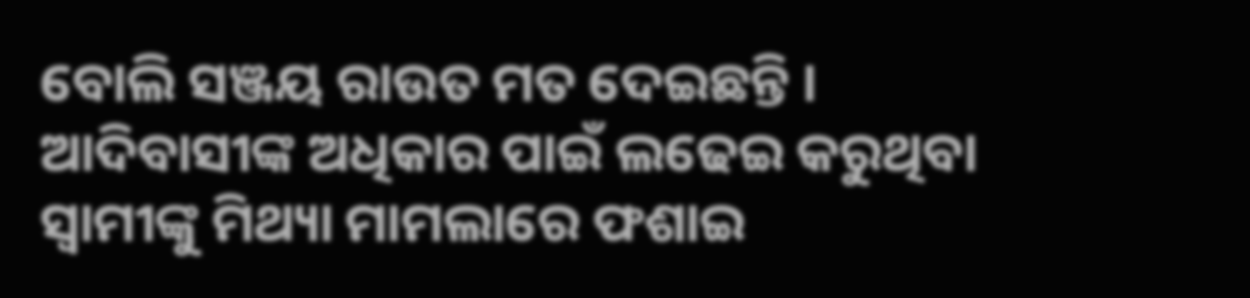ବୋଲି ସଞ୍ଜୟ ରାଉତ ମତ ଦେଇଛନ୍ତି । ଆଦିବାସୀଙ୍କ ଅଧିକାର ପାଇଁ ଲଢେଇ କରୁଥିବା ସ୍ୱାମୀଙ୍କୁ ମିଥ୍ୟା ମାମଲାରେ ଫଶାଇ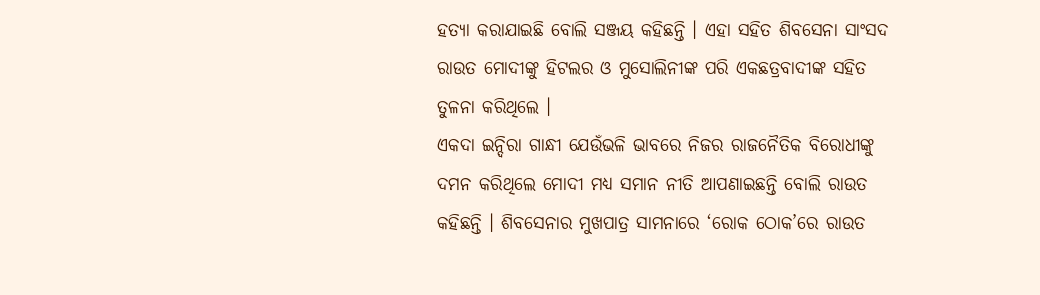ହତ୍ୟା କରାଯାଇଛି ବୋଲି ସଞ୍ଜୟ କହିଛନ୍ତି । ଏହା ସହିତ ଶିବସେନା ସାଂସଦ ରାଉତ ମୋଦୀଙ୍କୁ ହିଟଲର ଓ ମୁସୋଲିନୀଙ୍କ ପରି ଏକଛତ୍ରବାଦୀଙ୍କ ସହିତ ତୁଳନା କରିଥିଲେ ।
ଏକଦା ଇନ୍ଦିରା ଗାନ୍ଧୀ ଯେଉଁଭଳି ଭାବରେ ନିଜର ରାଜନୈତିକ ବିରୋଧୀଙ୍କୁ ଦମନ କରିଥିଲେ ମୋଦୀ ମଧ୍ୟ ସମାନ ନୀତି ଆପଣାଇଛନ୍ତି ବୋଲି ରାଉତ କହିଛନ୍ତି । ଶିବସେନାର ମୁଖପାତ୍ର ସାମନାରେ ‘ରୋକ ଠୋକ’ରେ ରାଉତ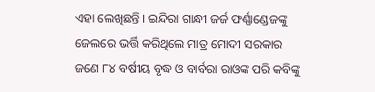ଏହା ଲେଖିଛନ୍ତି । ଇନ୍ଦିରା ଗାନ୍ଧୀ ଜର୍ଜ ଫର୍ଣ୍ଣାଣ୍ଡେଜଙ୍କୁ ଜେଲରେ ଭର୍ତ୍ତି କରିଥିଲେ ମାତ୍ର ମୋଦୀ ସରକାର ଜଣେ ୮୪ ବର୍ଷୀୟ ବୃଦ୍ଧ ଓ ବାର୍ବରା ରାଓଙ୍କ ପରି କବିଙ୍କୁ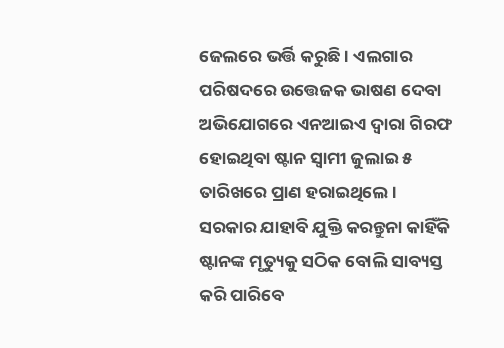ଜେଲରେ ଭର୍ତ୍ତି କରୁଛି । ଏଲଗାର ପରିଷଦରେ ଉତ୍ତେଜକ ଭାଷଣ ଦେବା ଅଭିଯୋଗରେ ଏନଆଇଏ ଦ୍ୱାରା ଗିରଫ ହୋଇଥିବା ଷ୍ଟାନ ସ୍ୱାମୀ ଜୁଲାଇ ୫ ତାରିଖରେ ପ୍ରାଣ ହରାଇଥିଲେ । ସରକାର ଯାହାବି ଯୁକ୍ତି କରନ୍ତୁନା କାହିଁକି ଷ୍ଟାନଙ୍କ ମୃତ୍ୟୁକୁ ସଠିକ ବୋଲି ସାବ୍ୟସ୍ତ କରି ପାରିବେ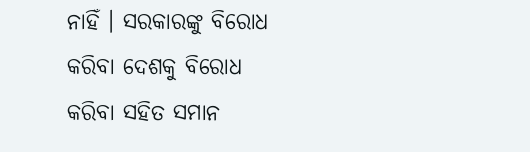ନାହିଁ । ସରକାରଙ୍କୁ ବିରୋଧ କରିବା ଦେଶକୁ ବିରୋଧ କରିବା ସହିତ ସମାନ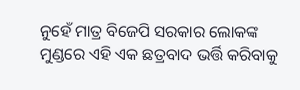ନୁହେଁ ମାତ୍ର ବିଜେପି ସରକାର ଲୋକଙ୍କ ମୁଣ୍ଡରେ ଏହି ଏକ ଛତ୍ରବାଦ ଭର୍ତ୍ତି କରିବାକୁ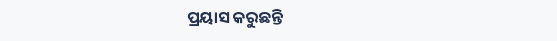ପ୍ରୟାସ କରୁଛନ୍ତି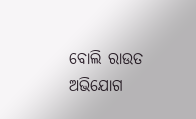ବୋଲି ରାଉତ ଅଭିଯୋଗ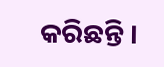କରିଛନ୍ତି ।